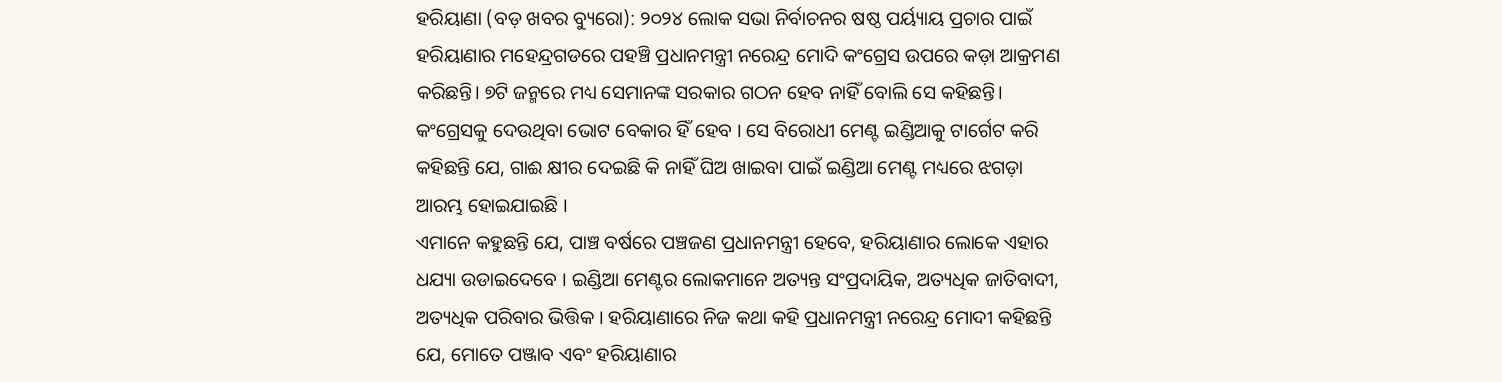ହରିୟାଣା (ବଡ଼ ଖବର ବ୍ୟୁରୋ): ୨୦୨୪ ଲୋକ ସଭା ନିର୍ବାଚନର ଷଷ୍ଠ ପର୍ୟ୍ୟାୟ ପ୍ରଚାର ପାଇଁ ହରିୟାଣାର ମହେନ୍ଦ୍ରଗଡରେ ପହଞ୍ଚି ପ୍ରଧାନମନ୍ତ୍ରୀ ନରେନ୍ଦ୍ର ମୋଦି କଂଗ୍ରେସ ଉପରେ କଡ଼ା ଆକ୍ରମଣ କରିଛନ୍ତି। ୭ଟି ଜନ୍ମରେ ମଧ୍ୟ ସେମାନଙ୍କ ସରକାର ଗଠନ ହେବ ନାହିଁ ବୋଲି ସେ କହିଛନ୍ତି। କଂଗ୍ରେସକୁ ଦେଉଥିବା ଭୋଟ ବେକାର ହିଁ ହେବ । ସେ ବିରୋଧୀ ମେଣ୍ଟ ଇଣ୍ଡିଆକୁ ଟାର୍ଗେଟ କରି କହିଛନ୍ତି ଯେ, ଗାଈ କ୍ଷୀର ଦେଇଛି କି ନାହିଁ ଘିଅ ଖାଇବା ପାଇଁ ଇଣ୍ଡିଆ ମେଣ୍ଟ ମଧ୍ୟରେ ଝଗଡ଼ା ଆରମ୍ଭ ହୋଇଯାଇଛି ।
ଏମାନେ କହୁଛନ୍ତି ଯେ, ପାଞ୍ଚ ବର୍ଷରେ ପଞ୍ଚଜଣ ପ୍ରଧାନମନ୍ତ୍ରୀ ହେବେ, ହରିୟାଣାର ଲୋକେ ଏହାର ଧଯ୍ୟା ଉଡାଇଦେବେ । ଇଣ୍ଡିଆ ମେଣ୍ଟର ଲୋକମାନେ ଅତ୍ୟନ୍ତ ସଂପ୍ରଦାୟିକ, ଅତ୍ୟଧିକ ଜାତିବାଦୀ, ଅତ୍ୟଧିକ ପରିବାର ଭିତ୍ତିକ । ହରିୟାଣାରେ ନିଜ କଥା କହି ପ୍ରଧାନମନ୍ତ୍ରୀ ନରେନ୍ଦ୍ର ମୋଦୀ କହିଛନ୍ତି ଯେ, ମୋତେ ପଞ୍ଜାବ ଏବଂ ହରିୟାଣାର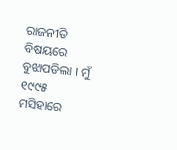ରାଜନୀତି ବିଷୟରେ ବୁଝାପଡିଲା । ମୁଁ ୧୯୯୫ ମସିହାରେ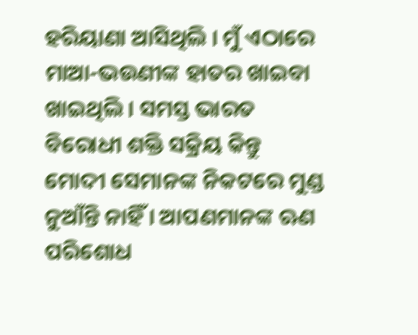ହରିୟାଣା ଆସିଥିଲି । ମୁଁ ଏଠାରେ ମାଆ-ଭଉଣୀଙ୍କ ହାତର ଖାଇବା ଖାଇଥିଲି । ସମସ୍ତ ଭାରତ ବିରୋଧୀ ଶକ୍ତି ସକ୍ରିୟ କିନ୍ତୁ ମୋଦୀ ସେମାନଙ୍କ ନିକଟରେ ମୁଣ୍ଡ ନୁଆଁନ୍ତି ନାହିଁ । ଆପଣମାନଙ୍କ ଋଣ ପରିଶୋଧ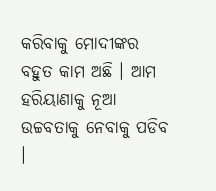କରିବାକୁ ମୋଦୀଙ୍କର ବହୁତ କାମ ଅଛି । ଆମ ହରିୟାଣାକୁ ନୂଆ ଉଚ୍ଚବତାକୁ ନେବାକୁ ପଡିବ ।